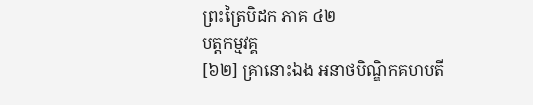ព្រះត្រៃបិដក ភាគ ៤២
បត្តកម្មវគ្គ
[៦២] គ្រានោះឯង អនាថបិណ្ឌិកគហបតី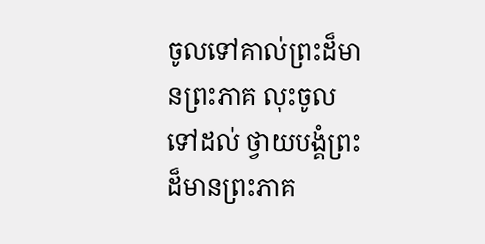ចូលទៅគាល់ព្រះដ៏មានព្រះភាគ លុះចូលទៅដល់ ថ្វាយបង្គំព្រះដ៏មានព្រះភាគ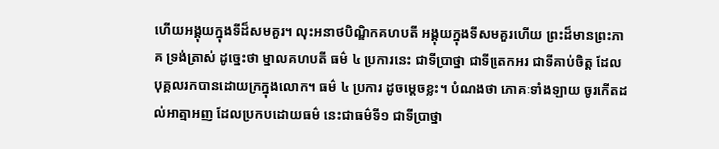ហើយអង្គុយក្នុងទីដ៏សមគួរ។ លុះអនាថបិណ្ឌិកគហបតី អង្គុយក្នុងទីសមគួរហើយ ព្រះដ៏មានព្រះភាគ ទ្រង់ត្រាស់ ដូច្នេះថា ម្នាលគហបតី ធម៌ ៤ ប្រការនេះ ជាទីប្រាថ្នា ជាទីតេ្រកអរ ជាទីគាប់ចិត្ត ដែលបុគ្គលរកបានដោយក្រក្នុងលោក។ ធម៌ ៤ ប្រការ ដូចម្តេចខ្លះ។ បំណងថា ភោគៈទាំងឡាយ ចូរកើតដល់អាត្មាអញ ដែលប្រកបដោយធម៌ នេះជាធម៌ទី១ ជាទីប្រាថ្នា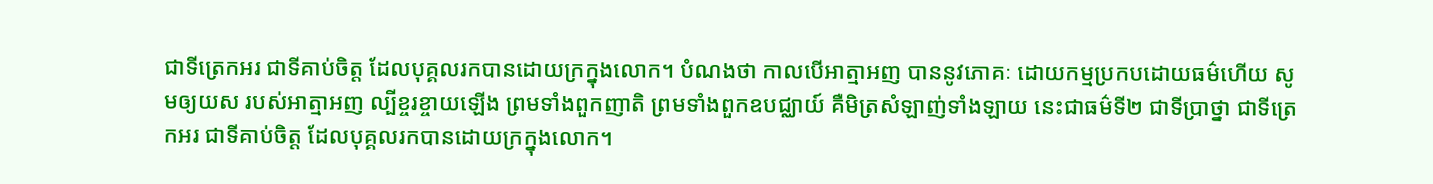ជាទីត្រេកអរ ជាទីគាប់ចិត្ត ដែលបុគ្គលរកបានដោយក្រក្នុងលោក។ បំណងថា កាលបើអាត្មាអញ បាននូវភោគៈ ដោយកម្មប្រកបដោយធម៌ហើយ សូមឲ្យយស របស់អាត្មាអញ ល្បីខ្ចរខ្ចាយឡើង ព្រមទាំងពួកញាតិ ព្រមទាំងពួកឧបជ្ឈាយ៍ គឺមិត្រសំឡាញ់ទាំងឡាយ នេះជាធម៌ទី២ ជាទីប្រាថ្នា ជាទីត្រេកអរ ជាទីគាប់ចិត្ត ដែលបុគ្គលរកបានដោយក្រក្នុងលោក។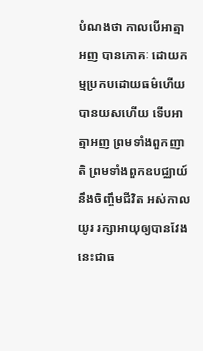បំណងថា កាលបើអាត្មាអញ បានភោគៈ ដោយកម្មប្រកបដោយធម៌ហើយ បានយសហើយ ទើបអាត្មាអញ ព្រមទាំងពួកញាតិ ព្រមទាំងពួកឧបជ្ឈាយ៍ នឹងចិញ្ចឹមជីវិត អស់កាលយូរ រក្សាអាយុឲ្យបានវែង នេះជាធ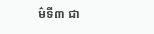ម៌ទី៣ ជា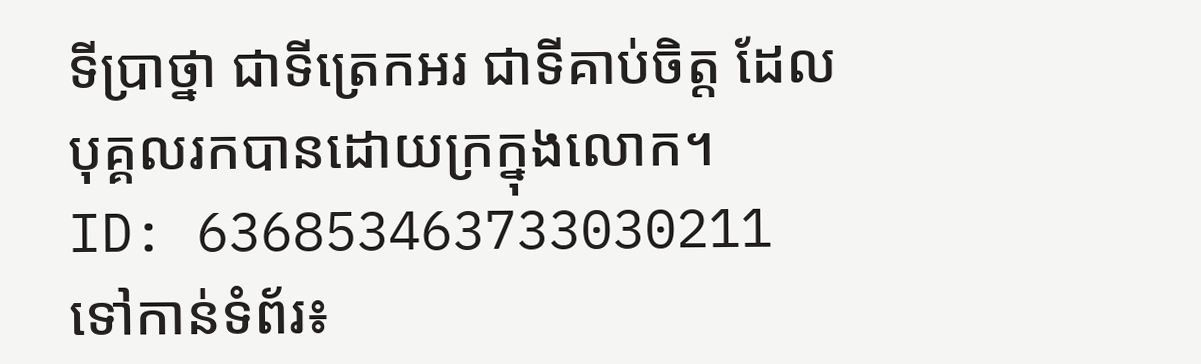ទីប្រាថ្នា ជាទីត្រេកអរ ជាទីគាប់ចិត្ត ដែលបុគ្គលរកបានដោយក្រក្នុងលោក។
ID: 636853463733030211
ទៅកាន់ទំព័រ៖